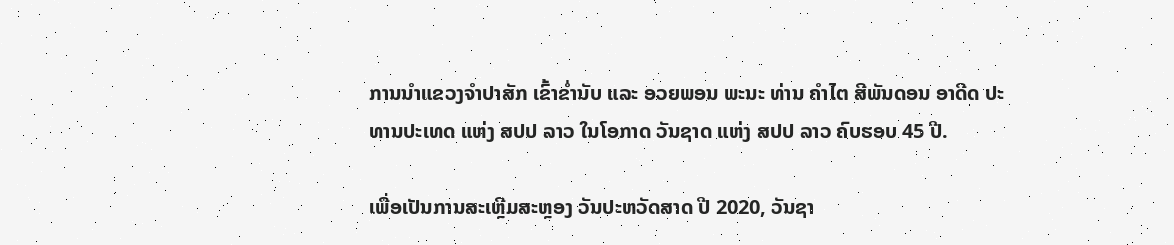ການນໍາແຂວງຈໍາປາສັກ ເຂົ້າຂ່ຳນັບ ແລະ ອວຍພອນ ພະນະ ທ່ານ ຄໍາໄຕ ສີພັນດອນ ອາດີດ ປະທານປະເທດ ແຫ່ງ ສປປ ລາວ ໃນໂອກາດ ວັນຊາດ ແຫ່ງ ສປປ ລາວ ຄົບຮອບ 45 ປີ.

ເພື່ອເປັນການສະເຫຼີມສະຫຼອງ ວັນປະຫວັດສາດ ປີ 2020, ວັນຊາ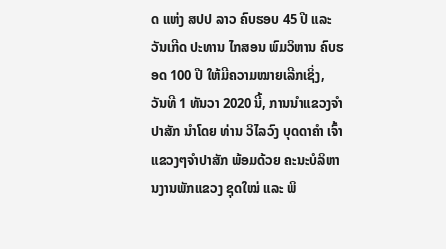ດ ແຫ່ງ ສປປ ລາວ ຄົບຮອບ 45 ປີ ແລະວັນເກີດ ປະທານ ໄກສອນ ພົມວິຫານ ຄົບຮອດ 100 ປີ ໃຫ້ມີຄວາມໝາຍເລີກເຊິ່ງ, ວັນທີ 1 ທັນວາ 2020 ນີ້, ການນໍາແຂວງຈໍາປາສັກ ນໍາໂດຍ ທ່ານ ວິໄລວົງ ບຸດດາຄໍາ ເຈົ້າແຂວງໆຈໍາປາສັກ ພ້ອມດ້ວຍ ຄະນະບໍລິຫານງານພັກແຂວງ ຊຸດໃໝ່ ແລະ ພິ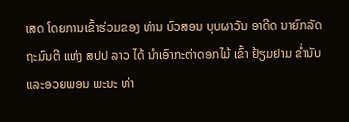ເສດ ໂດຍການເຂົ້າຮ່ວມຂອງ ທ່ານ ບົວສອນ ບຸບຜາວັນ ອາດີດ ນາຍົກລັດຖະມົນຕີ ແຫ່ງ ສປປ ລາວ ໄດ້ ນໍາເອົາກະຕ່າດອກໄມ້ ເຂົ້າ ຢ້ຽມຢາມ ຂ່ຳນັບ ແລະອວຍພອນ ພະນະ ທ່າ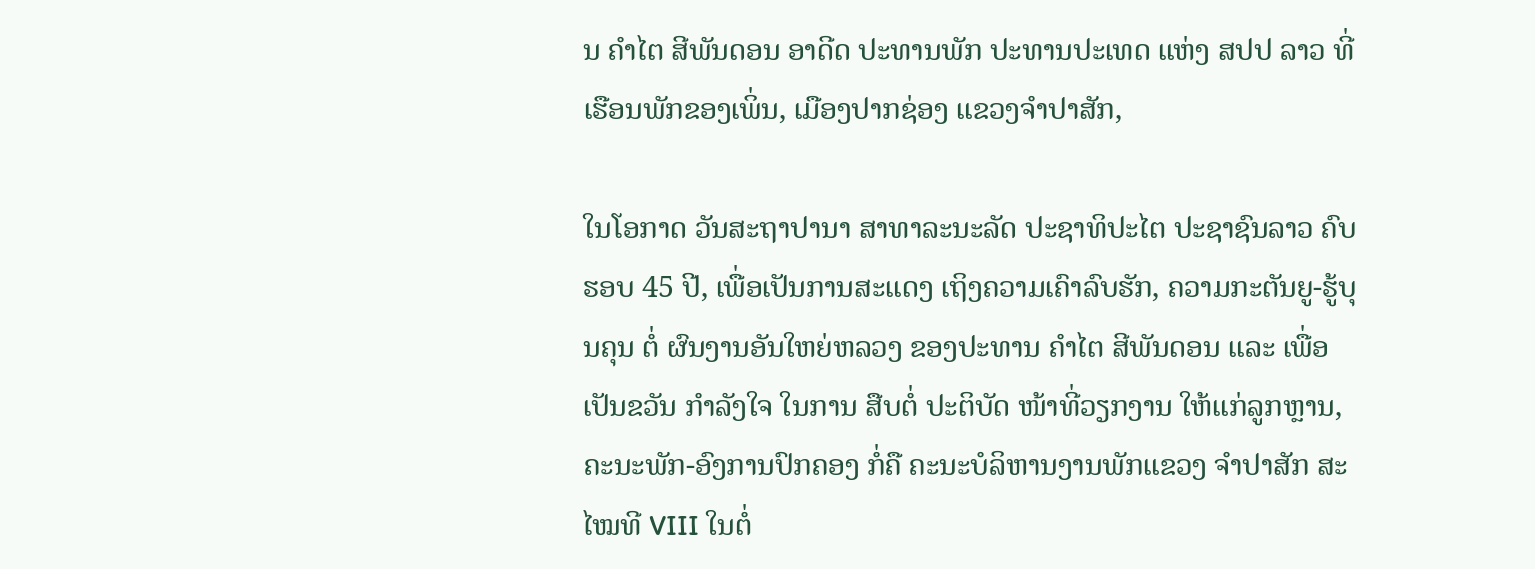ນ ຄໍາໄຕ ສີພັນດອນ ອາດີດ ປະທານພັກ ປະທານປະເທດ ແຫ່ງ ສປປ ລາວ ທີ່ເຮືອນພັກຂອງເພິ່ນ, ເມືອງປາກຊ່ອງ ແຂວງຈໍາປາສັກ,

ໃນໂອກາດ ວັນສະຖາປານາ ສາທາລະນະລັດ ປະຊາທິປະໄຕ ປະຊາຊົນລາວ ຄົບຮອບ 45 ປີ, ເພື່ອເປັນການສະແດງ ເຖິງຄວາມເຄົາລົບຮັກ, ຄວາມກະຕັນຍູ-ຮູ້ບຸນຄຸນ ຕໍ່ ຜົນງານອັນໃຫຍ່ຫລວງ ຂອງປະທານ ຄຳໄຕ ສີພັນດອນ ແລະ ເພື່ອເປັນຂວັນ ກໍາລັງໃຈ ໃນການ ສືບຕໍ່ ປະຕິບັດ ໜ້າທີ່ວຽກງານ ໃຫ້ແກ່ລູກຫຼານ, ຄະນະພັກ-ອົງການປົກຄອງ ກໍ່ຄື ຄະນະບໍລິຫານງານພັກແຂວງ ຈໍາປາສັກ ສະໄໝທີ VIII ໃນຕໍ່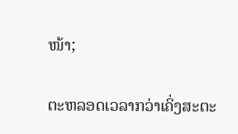ໜ້າ;

ຕະຫລອດເວລາກວ່າເຄິ່ງສະຕະ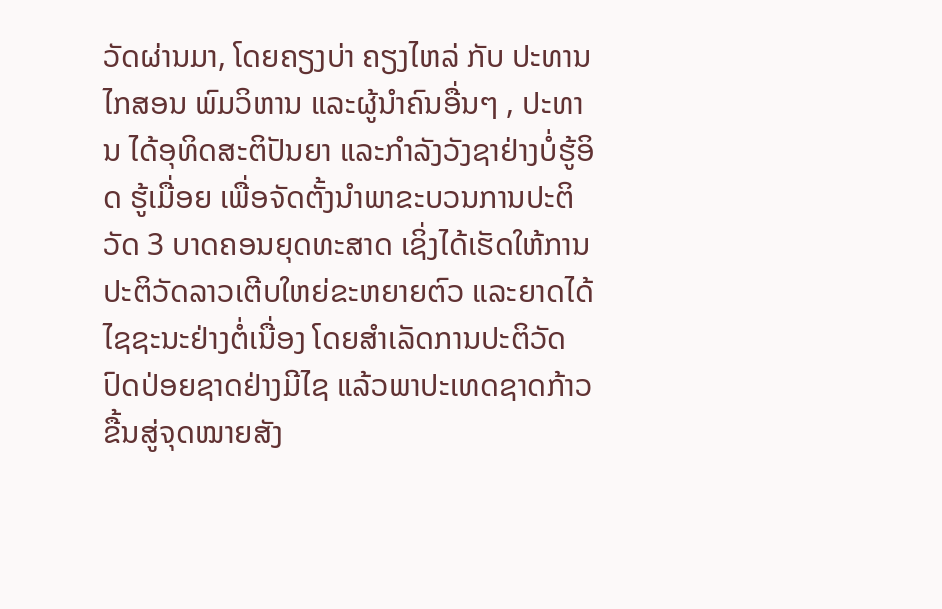ວັດຜ່ານມາ, ໂດຍຄຽງບ່າ ຄຽງໄຫລ່ ກັບ ປະທານ ໄກສອນ ພົມວິຫານ ແລະຜູ້ນຳຄົນອື່ນໆ , ປະທານ ໄດ້ອຸທິດສະຕິປັນຍາ ແລະກຳລັງວັງຊາຢ່າງບໍ່ຮູ້ອິດ ຮູ້ເມື່ອຍ ເພື່ອຈັດຕັ້ງນຳພາຂະບວນການປະຕິວັດ 3 ບາດຄອນຍຸດທະສາດ ເຊິ່ງໄດ້ເຮັດໃຫ້ການປະຕິວັດລາວເຕີບໃຫຍ່ຂະຫຍາຍຕົວ ແລະຍາດໄດ້ໄຊຊະນະຢ່າງຕໍ່ເນື່ອງ ໂດຍສຳເລັດການປະຕິວັດປົດປ່ອຍຊາດຢ່າງມີໄຊ ແລ້ວພາປະເທດຊາດກ້າວຂື້ນສູ່ຈຸດໝາຍສັງ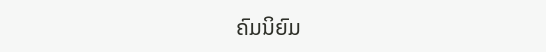ຄົມນິຍົມ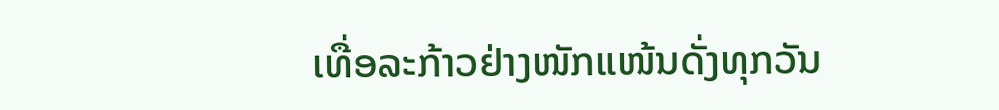ເທື່ອລະກ້າວຢ່າງໜັກແໜ້ນດັ່ງທຸກວັນ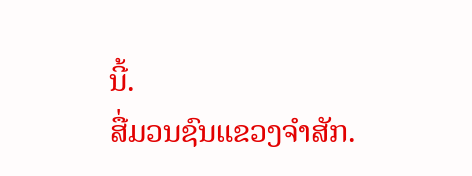ນີ້.
ສື່ມວນຊົນແຂວງຈຳສັກ.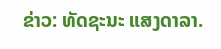ຂ່າວ: ທັດຊະນະ ແສງດາລາ.